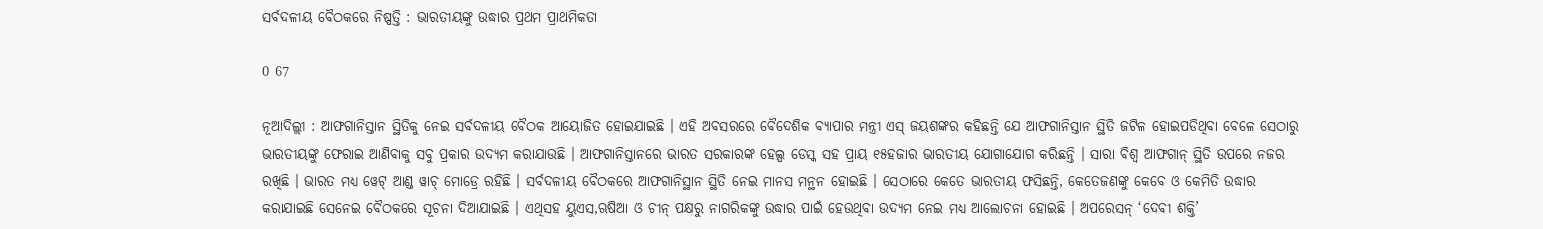ସର୍ବଦଳୀୟ ବୈଠକରେ ନିଷ୍ପତ୍ତି : ଭାରତୀୟଙ୍କୁ ଉଦ୍ଧାର ପ୍ରଥମ ପ୍ରାଥମିକତା

0 67

ନୂଆଦିଲ୍ଲୀ : ଆଫଗାନିସ୍ତାନ ସ୍ଥିତିକୁ ନେଇ ସର୍ବଦଳୀୟ ବୈଠକ ଆୟୋଜିତ ହୋଇଯାଇଛି । ଏହି ଅବସରରେ ବୈଦେଶିକ ବ୍ୟାପାର ମନ୍ତ୍ରୀ ଏସ୍ ଜୟଶଙ୍କର କହିଛନ୍ତି ଯେ ଆଫଗାନିସ୍ତାନ ସ୍ଥିତି ଜଟିଳ ହୋଇପଡିଥିବା ବେଳେ ସେଠାରୁ ଭାରତୀୟଙ୍କୁ ଫେରାଇ ଆଣିବାକୁ ସବୁ ପ୍ରକାର ଉଦ୍ୟମ କରାଯାଉଛି । ଆଫଗାନିସ୍ତାନରେ ଭାରତ ସରକାରଙ୍କ ହେଲ୍ପ ଡେସ୍କ ସହ ପ୍ରାୟ ୧୫ହଜାର ଭାରତୀୟ ଯୋଗାଯୋଗ କରିଛନ୍ତି । ସାରା ବିଶ୍ୱ ଆଫଗାନ୍ ସ୍ଥିତି ଉପରେ ନଜର ରଖିଛି । ଭାରତ ମଧ୍ୟ ୱେଟ୍ ଆଣ୍ଡ ୱାଚ୍ ମୋଡ୍ରେ ରହିଛି । ସର୍ବଦଳୀୟ ବୈଠକରେ ଆଫଗାନିସ୍ଥାନ ସ୍ଥିତି ନେଇ ମାନସ ମନ୍ଥନ ହୋଇଛି । ସେଠାରେ କେତେ ଭାରତୀୟ ଫସିଛନ୍ତି, କେତେଜଣଙ୍କୁ କେବେ ଓ କେମିତି ଉଦ୍ଧାର କରାଯାଇଛି ସେନେଇ ବୈଠକରେ ସୂଚନା ଦିଆଯାଇଛି । ଏଥିସହ ୟୁଏସ,ଋଷିଆ ଓ ଚୀନ୍ ପକ୍ଷରୁ ନାଗରିକଙ୍କୁ ଉଦ୍ଧାର ପାଇଁ ହେଉଥିବା ଉଦ୍ୟମ ନେଇ ମଧ୍ୟ ଆଲୋଚନା ହୋଇଛି । ଅପରେସନ୍ ‘ଦେବୀ ଶକ୍ତି’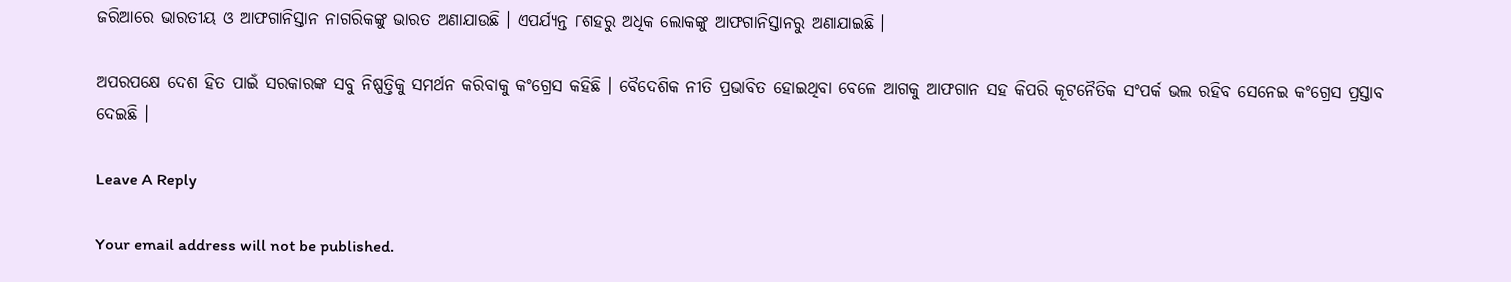ଜରିଆରେ ଭାରତୀୟ ଓ ଆଫଗାନିସ୍ତାନ ନାଗରିକଙ୍କୁ ଭାରତ ଅଣାଯାଉଛି । ଏପର୍ଯ୍ୟନ୍ତ ୮ଶହରୁ ଅଧିକ ଲୋକଙ୍କୁ ଆଫଗାନିସ୍ତାନରୁ ଅଣାଯାଇଛି ।

ଅପରପକ୍ଷେ ଦେଶ ହିତ ପାଇଁ ସରକାରଙ୍କ ସବୁ ନିଷ୍ପତ୍ତିକୁ ସମର୍ଥନ କରିବାକୁ କଂଗ୍ରେସ କହିଛି । ବୈଦେଶିକ ନୀତି ପ୍ରଭାବିତ ହୋଇଥିବା ବେଳେ ଆଗକୁ ଆଫଗାନ ସହ କିପରି କୂଟନୈତିକ ସଂପର୍କ ଭଲ ରହିବ ସେନେଇ କଂଗ୍ରେସ ପ୍ରସ୍ତାବ ଦେଇଛି ।

Leave A Reply

Your email address will not be published.